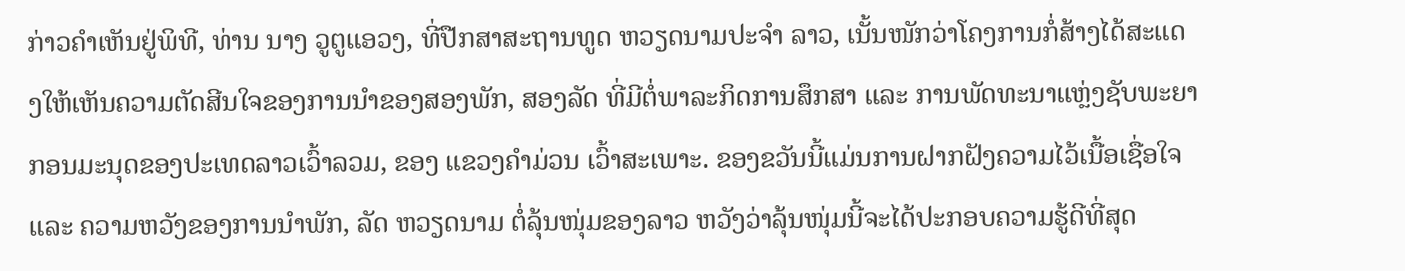ກ່າວຄຳເຫັນຢູ່ພິທີ, ທ່ານ ນາງ ວູຕູແອວງ, ທີ່ປືກສາສະຖານທູດ ຫວຽດນາມປະຈຳ ລາວ, ເນັ້ນໜັກວ່າໂຄງການກໍ່ສ້າງໄດ້ສະແດງໃຫ້ເຫັນຄວາມຕັດສີນໃຈຂອງການນຳຂອງສອງພັກ, ສອງລັດ ທີ່ມີຕໍ່ພາລະກິດການສຶກສາ ແລະ ການພັດທະນາແຫຼ່ງຊັບພະຍາກອນມະນຸດຂອງປະເທດລາວເວົ້າລວມ, ຂອງ ແຂວງຄຳມ່ວນ ເວົ້າສະເພາະ. ຂອງຂວັນນີ້ແມ່ນການຝາກຝັງຄວາມໄວ້ເນື້ອເຊື່ອໃຈ ແລະ ຄວາມຫວັງຂອງການນຳພັກ, ລັດ ຫວຽດນາມ ຕໍ່ລຸ້ນໜຸ່ມຂອງລາວ ຫວັງວ່າລຸ້ນໜຸ່ມນີ້ຈະໄດ້ປະກອບຄວາມຮູ້ດີທີ່ສຸດ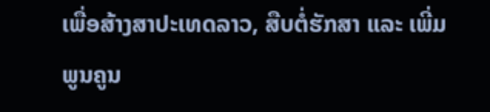ເພື່ອສ້າງສາປະເທດລາວ, ສືບຕໍ່ຮັກສາ ແລະ ເພີ່ມພູນຄູນ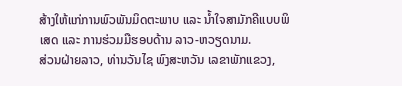ສ້າງໃຫ້ແກ່ການພົວພັນມິດຕະພາບ ແລະ ນໍ້າໃຈສາມັກຄີແບບພິເສດ ແລະ ການຮ່ວມມືຮອບດ້ານ ລາວ-ຫວຽດນາມ.
ສ່ວນຝ່າຍລາວ, ທ່ານວັນໄຊ ພົງສະຫວັນ ເລຂາພັກແຂວງ,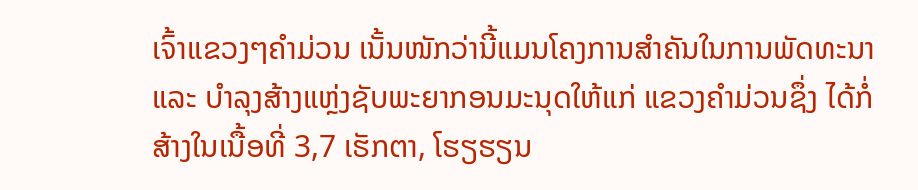ເຈົ້າແຂວງໆຄຳມ່ວນ ເນັ້ນໜັກວ່ານີ້ແມນໂຄງການສຳຄັນໃນການພັດທະນາ ແລະ ບຳລຸງສ້າງແຫຼ່ງຊັບພະຍາກອນມະນຸດໃຫ້ແກ່ ແຂວງຄຳມ່ວນຊຶ່ງ ໄດ້ກໍ່ສ້າງໃນເນື້ອທີ່ 3,7 ເຮັກຕາ, ໂຮຽຮຽນ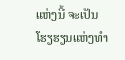ແຫ່ງນີ້ ຈະເປັນໂຮຽຮຽນແຫ່ງທຳ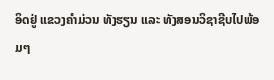ອິດຢູ່ ແຂວງຄຳມ່ວນ ທັງຮຽນ ແລະ ທັງສອນວິຊາຊີບໄປພ້ອມໆ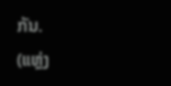ກັນ.
(ແຫຼ່ງ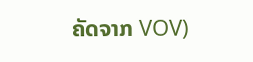ຄັດຈາກ VOV)